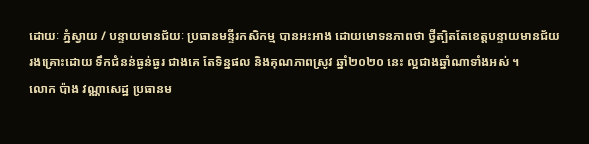ដោយៈ ភ្នំស្វាយ / បន្ទាយមានជ័យៈ ប្រធានមន្ទីរកសិកម្ម បានអះអាង ដោយមោទនភាពថា ថ្វីត្បិតតែខេត្តបន្ទាយមានជ័យ រងគ្រោះដោយ ទឹកជំនន់ធ្ងន់ធ្ងរ ជាងគេ តែទិន្នផល និងគុណភាពស្រូវ ឆ្នាំ២០២០ នេះ ល្អជាងឆ្នាំណាទាំងអស់ ។
លោក ប៉ាង វណ្ណាសេដ្ឋ ប្រធានម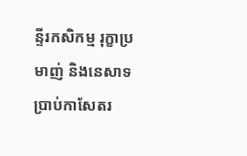ន្ទីរកសិកម្ម រុក្ខាប្រមាញ់ និងនេសាទ ប្រាប់កាសែតរ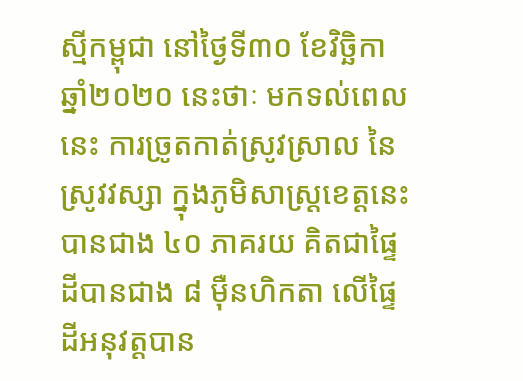ស្មីកម្ពុជា នៅថ្ងៃទី៣០ ខែវិច្ឆិកា ឆ្នាំ២០២០ នេះថាៈ មកទល់ពេលនេះ ការច្រូតកាត់ស្រូវស្រាល នៃស្រូវវស្សា ក្នុងភូមិសាស្ត្រខេត្តនេះ បានជាង ៤០ ភាគរយ គិតជាផ្ទៃដីបានជាង ៨ ម៉ឺនហិកតា លើផ្ទៃដីអនុវត្តបាន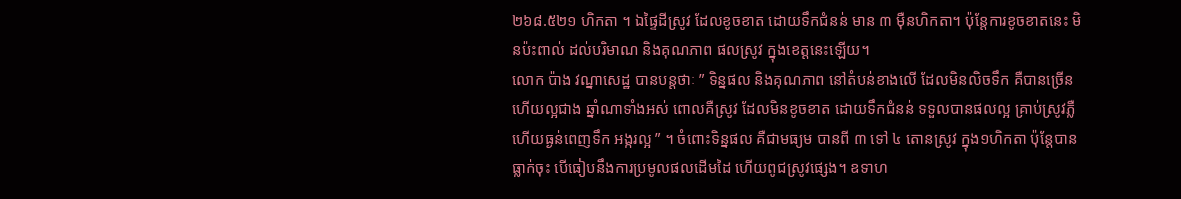២៦៨.៥២១ ហិកតា ។ ឯផ្ទៃដីស្រូវ ដែលខូចខាត ដោយទឹកជំនន់ មាន ៣ ម៉ឺនហិកតា។ ប៉ុន្តែការខូចខាតនេះ មិនប៉ះពាល់ ដល់បរិមាណ និងគុណភាព ផលស្រូវ ក្នុងខេត្តនេះឡើយ។
លោក ប៉ាង វណ្នាសេដ្ឋ បានបន្តថាៈ ” ទិន្នផល និងគុណភាព នៅតំបន់ខាងលើ ដែលមិនលិចទឹក គឺបានច្រើន ហើយល្អជាង ឆ្នាំណាទាំងអស់ ពោលគឺស្រូវ ដែលមិនខូចខាត ដោយទឹកជំនន់ ទទួលបានផលល្អ គ្រាប់ស្រូវភ្លឺ ហើយធ្ងន់ពេញទឹក អង្ករល្អ ” ។ ចំពោះទិន្នផល គឺជាមធ្យម បានពី ៣ ទៅ ៤ តោនស្រូវ ក្នុង១ហិកតា ប៉ុន្តែបានធ្លាក់ចុះ បើធៀបនឹងការប្រមូលផលដើមដៃ ហើយពូជស្រូវផ្សេង។ ឧទាហ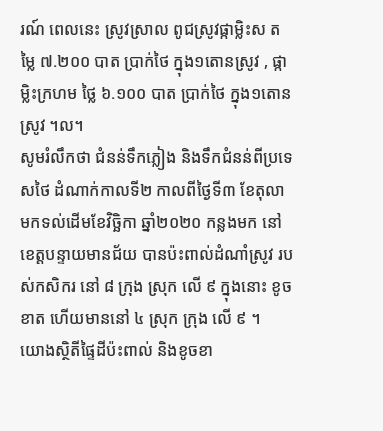រណ៍ ពេលនេះ ស្រូវស្រាល ពូជស្រូវផ្កាម្លិះស តម្លៃ ៧.២០០ បាត ប្រាក់ថៃ ក្នុង១តោនស្រូវ , ផ្កាម្លិះក្រហម ថ្លៃ ៦.១០០ បាត ប្រាក់ថៃ ក្នុង១តោនស្រូវ ។ល។
សូមរំលឹកថា ជំនន់ទឹកភ្លៀង និងទឹកជំនន់ពីប្រទេសថៃ ដំណាក់កាលទី២ កាលពីថ្ងៃទី៣ ខែតុលា មកទល់ដើមខែវិច្ឆិកា ឆ្នាំ២០២០ កន្លងមក នៅខេត្តបន្ទាយមានជ័យ បានប៉ះពាល់ដំណាំស្រូវ របស់កសិករ នៅ ៨ ក្រុង ស្រុក លើ ៩ ក្នុងនោះ ខូចខាត ហើយមាននៅ ៤ ស្រុក ក្រុង លើ ៩ ។
យោងស្ថិតីផ្ទៃដីប៉ះពាល់ និងខូចខា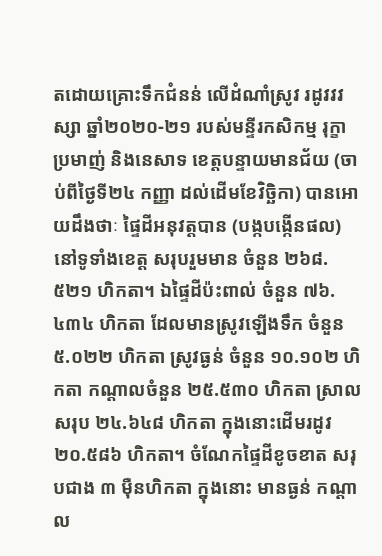តដោយគ្រោះទឹកជំនន់ លើដំណាំស្រូវ រដូវវវស្សា ឆ្នាំ២០២០-២១ របស់មន្ទីរកសិកម្ម រុក្ខាប្រមាញ់ និងនេសាទ ខេត្តបន្ទាយមានជ័យ (ចាប់ពីថ្ងៃទី២៤ កញ្ញា ដល់ដើមខែវិច្ឆិកា) បានអោយដឹងថាៈ ផ្ទៃដីអនុវត្តបាន (បង្កបង្កើនផល) នៅទូទាំងខេត្ត សរុបរួមមាន ចំនួន ២៦៨.៥២១ ហិកតា។ ឯផ្ទៃដីប៉ះពាល់ ចំនួន ៧៦.៤៣៤ ហិកតា ដែលមានស្រូវឡើងទឹក ចំនួន ៥.០២២ ហិកតា ស្រូវធ្ងន់ ចំនួន ១០.១០២ ហិកតា កណ្តាលចំនួន ២៥.៥៣០ ហិកតា ស្រាលសរុប ២៤.៦៤៨ ហិកតា ក្នុងនោះដើមរដូវ ២០.៥៨៦ ហិកតា។ ចំណែកផ្ទៃដីខូចខាត សរុបជាង ៣ ម៉ឺនហិកតា ក្នុងនោះ មានធ្ងន់ កណ្តាល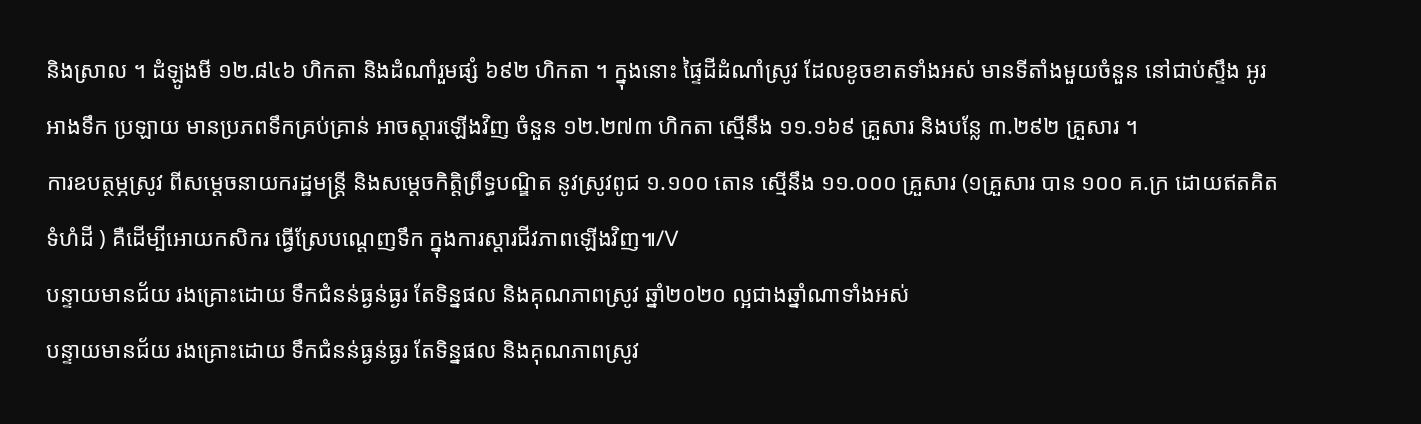និងស្រាល ។ ដំឡូងមី ១២.៨៤៦ ហិកតា និងដំណាំរួមផ្សំ ៦៩២ ហិកតា ។ ក្នុងនោះ ផ្ទៃដីដំណាំស្រូវ ដែលខូចខាតទាំងអស់ មានទីតាំងមួយចំនួន នៅជាប់ស្ទឹង អូរ អាងទឹក ប្រឡាយ មានប្រភពទឹកគ្រប់គ្រាន់ អាចស្តារឡើងវិញ ចំនួន ១២.២៧៣ ហិកតា ស្មើនឹង ១១.១៦៩ គ្រួសារ និងបន្លែ ៣.២៩២ គ្រួសារ ។
ការឧបត្ថម្ភស្រូវ ពីសម្តេចនាយករដ្ឋមន្ត្រី និងសម្តេចកិត្តិព្រឹទ្ធបណ្ឌិត នូវស្រូវពូជ ១.១០០ តោន ស្មើនឹង ១១.០០០ គ្រួសារ (១គ្រួសារ បាន ១០០ គ.ក្រ ដោយឥតគិតទំហំដី ) គឺដើម្បីអោយកសិករ ធ្វើស្រែបណ្តេញទឹក ក្នុងការស្តារជីវភាពឡើងវិញ៕/V
បន្ទាយមានជ័យ រងគ្រោះដោយ ទឹកជំនន់ធ្ងន់ធ្ងរ តែទិន្នផល និងគុណភាពស្រូវ ឆ្នាំ២០២០ ល្អជាងឆ្នាំណាទាំងអស់
បន្ទាយមានជ័យ រងគ្រោះដោយ ទឹកជំនន់ធ្ងន់ធ្ងរ តែទិន្នផល និងគុណភាពស្រូវ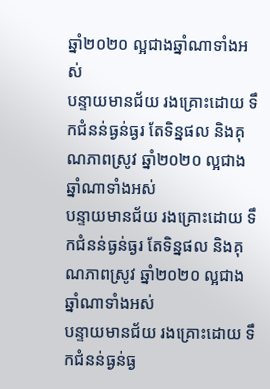ឆ្នាំ២០២០ ល្អជាងឆ្នាំណាទាំងអស់
បន្ទាយមានជ័យ រងគ្រោះដោយ ទឹកជំនន់ធ្ងន់ធ្ងរ តែទិន្នផល និងគុណភាពស្រូវ ឆ្នាំ២០២០ ល្អជាងឆ្នាំណាទាំងអស់
បន្ទាយមានជ័យ រងគ្រោះដោយ ទឹកជំនន់ធ្ងន់ធ្ងរ តែទិន្នផល និងគុណភាពស្រូវ ឆ្នាំ២០២០ ល្អជាងឆ្នាំណាទាំងអស់
បន្ទាយមានជ័យ រងគ្រោះដោយ ទឹកជំនន់ធ្ងន់ធ្ង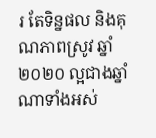រ តែទិន្នផល និងគុណភាពស្រូវ ឆ្នាំ២០២០ ល្អជាងឆ្នាំណាទាំងអស់